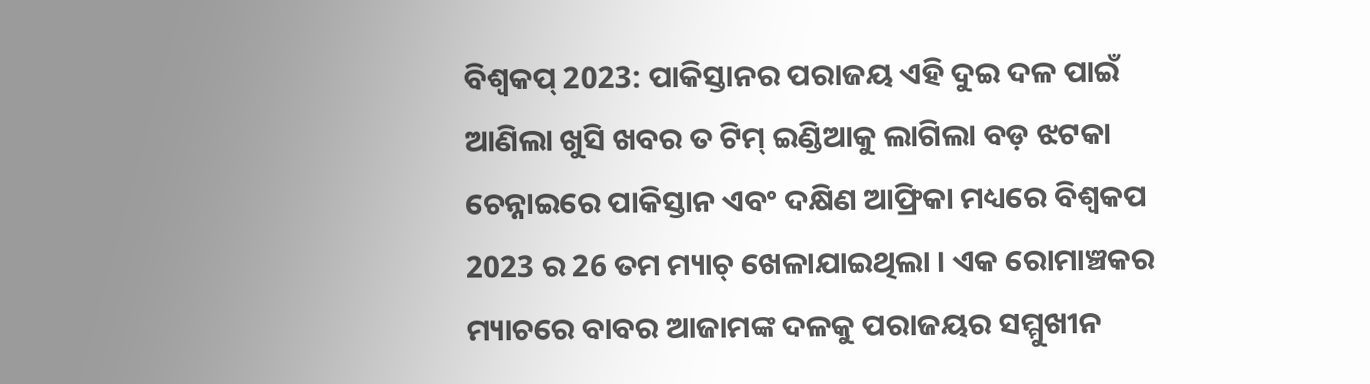ବିଶ୍ୱକପ୍ 2023: ପାକିସ୍ତାନର ପରାଜୟ ଏହି ଦୁଇ ଦଳ ପାଇଁ ଆଣିଲା ଖୁସି ଖବର ତ ଟିମ୍ ଇଣ୍ଡିଆକୁ ଲାଗିଲା ବଡ଼ ଝଟକା
ଚେନ୍ନାଇରେ ପାକିସ୍ତାନ ଏବଂ ଦକ୍ଷିଣ ଆଫ୍ରିକା ମଧ୍ୟରେ ବିଶ୍ୱକପ 2023 ର 26 ତମ ମ୍ୟାଚ୍ ଖେଳାଯାଇଥିଲା । ଏକ ରୋମାଞ୍ଚକର ମ୍ୟାଚରେ ବାବର ଆଜାମଙ୍କ ଦଳକୁ ପରାଜୟର ସମ୍ମୁଖୀନ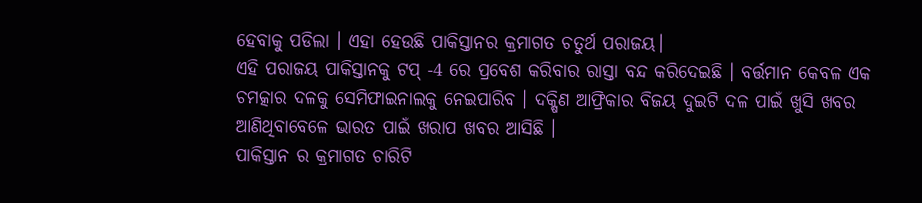ହେବାକୁ ପଡିଲା । ଏହା ହେଉଛି ପାକିସ୍ତାନର କ୍ରମାଗତ ଚତୁର୍ଥ ପରାଜୟ।
ଏହି ପରାଜୟ ପାକିସ୍ତାନକୁ ଟପ୍ -4 ରେ ପ୍ରବେଶ କରିବାର ରାସ୍ତା ବନ୍ଦ କରିଦେଇଛି । ବର୍ତ୍ତମାନ କେବଳ ଏକ ଚମତ୍କାର ଦଳକୁ ସେମିଫାଇନାଲକୁ ନେଇପାରିବ । ଦକ୍ଷିଣ ଆଫ୍ରିକାର ବିଜୟ ଦୁଇଟି ଦଳ ପାଇଁ ଖୁସି ଖବର ଆଣିଥିବାବେଳେ ଭାରତ ପାଇଁ ଖରାପ ଖବର ଆସିଛି ।
ପାକିସ୍ତାନ ର କ୍ରମାଗତ ଚାରିଟି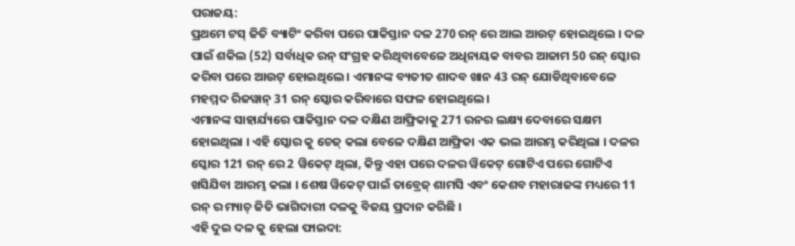ପରାଜୟ:
ପ୍ରଥମେ ଟସ୍ ଜିତି ବ୍ୟାଟିଂ କରିବା ପରେ ପାକିସ୍ତାନ ଦଳ 270 ରନ୍ ରେ ଆଲ ଆଉଟ୍ ହୋଇଥିଲେ । ଦଳ ପାଇଁ ଶକିଲ (52) ସର୍ବାଧିକ ରନ୍ ସଂଗ୍ରହ କରିଥିବାବେଳେ ଅଧିନାୟକ ବାବର ଆଜାମ 50 ରନ୍ ସ୍କୋର କରିବା ପରେ ଆଉଟ୍ ହୋଇଥିଲେ । ଏମାନଙ୍କ ବ୍ୟତୀତ ଶାଦବ ଖାନ 43 ରନ୍ ଯୋଡିଥିବାବେଳେ ମହମ୍ମଦ ରିଜୱାନ୍ 31 ରନ୍ ସ୍କୋର କରିବାରେ ସଫଳ ହୋଇଥିଲେ।
ଏମାନଙ୍କ ସାହାର୍ଯ୍ୟରେ ପାକିସ୍ତାନ ଦଳ ଦକ୍ଷିଣ ଆଫ୍ରିକାକୁ 271 ରନର ଲକ୍ଷ୍ୟ ଦେବାରେ ସକ୍ଷମ ହୋଇଥିଲା । ଏହି ସ୍କୋର କୁ ଚେଜ୍ କଲା ବେଳେ ଦକ୍ଷିଣ ଆଫ୍ରିକା ଏକ ଭଲ ଆରମ୍ଭ କରିଥିଲା । ଦଳର ସ୍କୋର 121 ରନ୍ ରେ 2 ୱିକେଟ୍ ଥିଲା, କିନ୍ତୁ ଏହା ପରେ ଦଳର ୱିକେଟ୍ ଗୋଟିଏ ପରେ ଗୋଟିଏ ଖସିଯିବା ଆରମ୍ଭ କଲା । ଶେଷ ୱିକେଟ୍ ପାଇଁ ତାବ୍ରେଜ୍ ଶାମସି ଏବଂ କେଶବ ମହାରାଜଙ୍କ ମଧ୍ୟରେ 11 ରନ୍ ର ମ୍ୟାଚ୍ ଜିତି ଭାଗିଦାରୀ ଦଳକୁ ବିଜୟ ପ୍ରଦାନ କରିଛି ।
ଏହି ଦୁଇ ଦଳ କୁ ହେଲା ଫାଇଦା: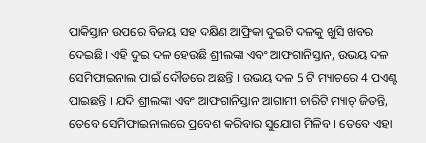ପାକିସ୍ତାନ ଉପରେ ବିଜୟ ସହ ଦକ୍ଷିଣ ଆଫ୍ରିକା ଦୁଇଟି ଦଳକୁ ଖୁସି ଖବର ଦେଇଛି। ଏହି ଦୁଇ ଦଳ ହେଉଛି ଶ୍ରୀଲଙ୍କା ଏବଂ ଆଫଗାନିସ୍ତାନ, ଉଭୟ ଦଳ ସେମିଫାଇନାଲ ପାଇଁ ଦୌଡରେ ଅଛନ୍ତି । ଉଭୟ ଦଳ 5 ଟି ମ୍ୟାଚରେ 4 ପଏଣ୍ଟ ପାଇଛନ୍ତି । ଯଦି ଶ୍ରୀଲଙ୍କା ଏବଂ ଆଫଗାନିସ୍ତାନ ଆଗାମୀ ଚାରିଟି ମ୍ୟାଚ୍ ଜିତନ୍ତି, ତେବେ ସେମିଫାଇନାଲରେ ପ୍ରବେଶ କରିବାର ସୁଯୋଗ ମିଳିବ । ତେବେ ଏହା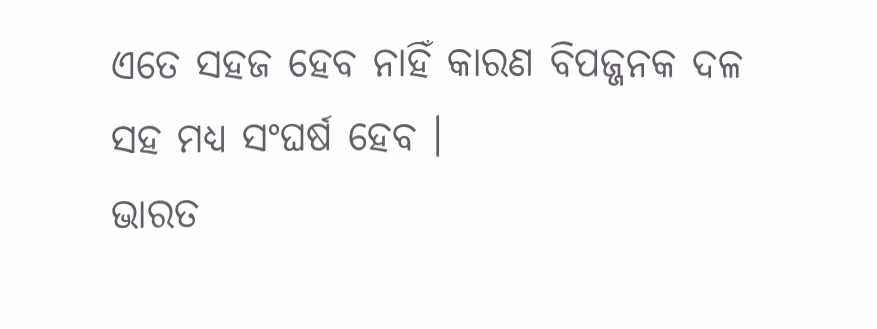ଏତେ ସହଜ ହେବ ନାହିଁ କାରଣ ବିପଜ୍ଜନକ ଦଳ ସହ ମଧ୍ୟ ସଂଘର୍ଷ ହେବ ।
ଭାରତ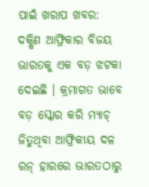ପାଇଁ ଖରାପ ଖବର:
ଦକ୍ଷିଣ ଆଫ୍ରିକାର ବିଜୟ ଭାରତକୁ ଏକ ବଡ଼ ଝଟକା ଦେଇଛି । କ୍ରମାଗତ ଭାବେ ବଡ଼ ସ୍କୋର କରି ମ୍ୟାଚ୍ ଜିତୁଥିବା ଆଫ୍ରିକୀୟ ଦଳ ରନ୍ ହାରରେ ଭାରତଠାରୁ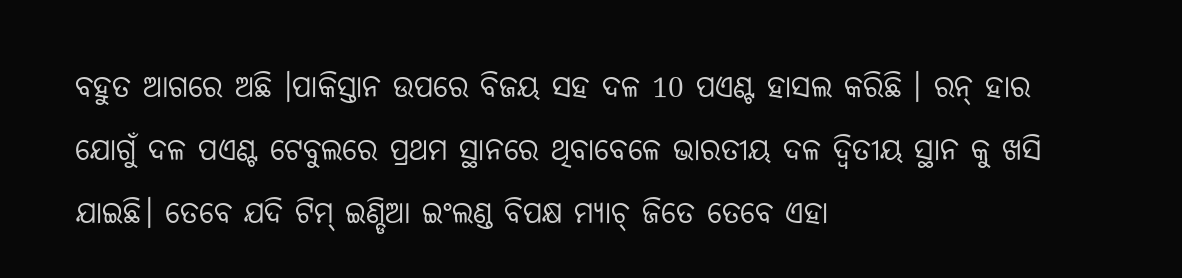ବହୁତ ଆଗରେ ଅଛି ।ପାକିସ୍ତାନ ଉପରେ ବିଜୟ ସହ ଦଳ 10 ପଏଣ୍ଟ ହାସଲ କରିଛି । ରନ୍ ହାର ଯୋଗୁଁ ଦଳ ପଏଣ୍ଟ ଟେବୁଲରେ ପ୍ରଥମ ସ୍ଥାନରେ ଥିବାବେଳେ ଭାରତୀୟ ଦଳ ଦ୍ୱିତୀୟ ସ୍ଥାନ କୁ ଖସି ଯାଇଛି। ତେବେ ଯଦି ଟିମ୍ ଇଣ୍ଡିଆ ଇଂଲଣ୍ଡ ବିପକ୍ଷ ମ୍ୟାଚ୍ ଜିତେ ତେବେ ଏହା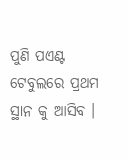ପୁଣି ପଏଣ୍ଟ ଟେବୁଲରେ ପ୍ରଥମ ସ୍ଥାନ କୁ ଆସିବ ।